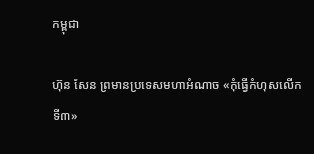កម្ពុជា

ហ៊ុន សែន ព្រមានប្រទេសមហាអំណាច «កុំធ្វើកំហុសលើកទី៣»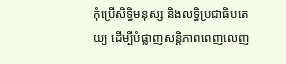កុំប្រើសិទ្ធិមនុស្ស និងលទ្ធិប្រជាធិបតេយ្យ ដើម្បីបំផ្លាញសន្តិភាពពេញលេញ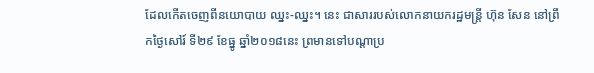ដែលកើតចេញពីនយោបាយ ឈ្នះ-ឈ្នះ។ នេះ ជាសាររបស់លោកនាយករដ្ឋមន្ត្រី ហ៊ុន សែន នៅព្រឹកថ្ងៃសៅរ៍ ទី២៩ ខែធ្នូ ឆ្នាំ២០១៨នេះ ព្រមានទៅបណ្ដាប្រ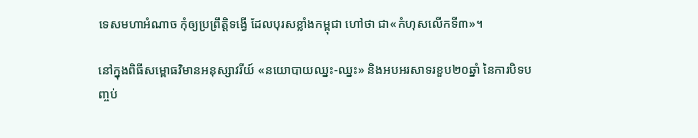ទេសមហាអំណាច កុំឲ្យប្រព្រឹត្តិទង្វើ ដែលបុរសខ្លាំងកម្ពុជា ហៅថា ជា«កំហុសលើកទី៣»។

នៅក្នុងពិធីសម្ពោធវិមានអនុស្សាវរីយ៍ «នយោបាយឈ្នះ-ឈ្នះ» និងអបអរសាទរខួប២០ឆ្នាំ នៃការបិទបញ្ចប់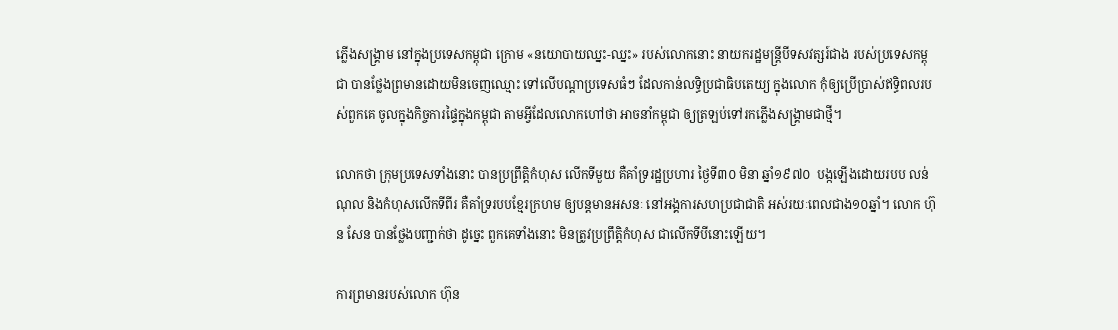ភ្លើងសង្គ្រាម នៅក្នុងប្រទេសកម្ពុជា ក្រោម «នយោបាយឈ្នះ-ឈ្នះ» របស់លោកនោះ នាយករដ្ឋមន្ត្រីបីទសវត្សរ៍ជាង របស់ប្រទេសកម្ពុជា បានថ្លែងព្រមានដោយមិនចេញឈ្មោះ ទៅលើបណ្ដាប្រទេសធំៗ ដែលកាន់លទ្ធិប្រជាធិបតេយ្យ ក្នុងលោក កុំឲ្យប្រើប្រាស់ឥទ្ធិពលរបស់ពួកគេ ចូលក្នុងកិច្ចការផ្ទៃក្នុងកម្ពុជា តាមអ្វីដែលលោកហៅថា អាចនាំកម្ពុជា ឲ្យត្រឡប់ទៅរកភ្លើងសង្គ្រាមជាថ្មី។

លោកថា ក្រុមប្រទេសទាំងនោះ បានប្រព្រឹត្តិកំហុស លើកទីមួយ គឺគាំទ្ររដ្ឋប្រហារ ថ្ងៃទី៣០ មិនា ឆ្នាំ១៩៧០  បង្កឡើងដោយរបប លន់ ណុល និងកំហុសលើកទីពីរ គឺគាំទ្ររបបខ្មែរក្រហម ឲ្យបន្តមានអសនៈ នៅអង្គការសហប្រជាជាតិ អស់រយៈពេលជាង១០ឆ្នាំ។ លោក ហ៊ុន សែន បានថ្លែងបញ្ជាក់ថា ដូច្នេះ ពួកគេទាំងនោះ មិនត្រូវប្រព្រឹត្តិកំហុស ជាលើកទីបីនោះឡើយ។

ការព្រមានរបស់លោក ហ៊ុន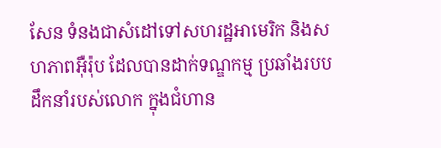សែន ទំនងជាសំដៅទៅសហរដ្ឋអាមេរិក និងសហភាពអ៊ឺរ៉ុប ដែលបានដាក់ទណ្ឌកម្ម ប្រឆាំងរបបដឹកនាំរបស់លោក ក្នុងជំហាន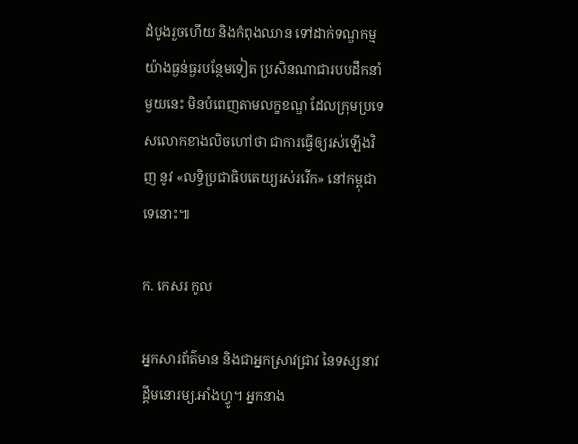ដំបូងរួចហើយ និងកំពុងឈាន ទៅដាក់ទណ្ឌកម្ម យ៉ាងធ្ងន់ធ្ងរបន្ថែមទៀត ប្រសិនណាជារបបដឹកនាំមួយនេះ មិនបំពេញតាមលក្ខខណ្ឌ ដែលក្រុមប្រទេសលោកខាងលិចហៅថា ជាការធ្វើឲ្យរស់ឡើងវិញ នូវ «លទ្ធិប្រជាធិបតេយ្យរស់រវើក» នៅកម្ពុជាទេនោះ៕

ក. កេសរ កូល

អ្នកសារព័ត៌មាន និងជាអ្នកស្រាវជ្រាវ នៃទស្សនាវដ្ដីមនោរម្យ.អាំងហ្វូ។ អ្នកនាង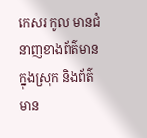កេសរ កូល មានជំនាញខាងព័ត៌មានក្នុងស្រុក និងព័ត៌មាន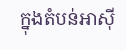ក្នុងតំបន់អាស៊ី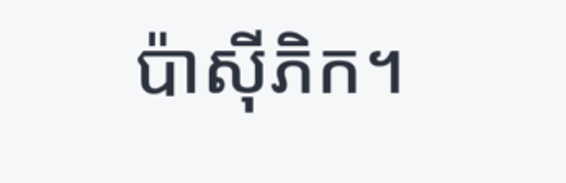ប៉ាស៊ីភិក។